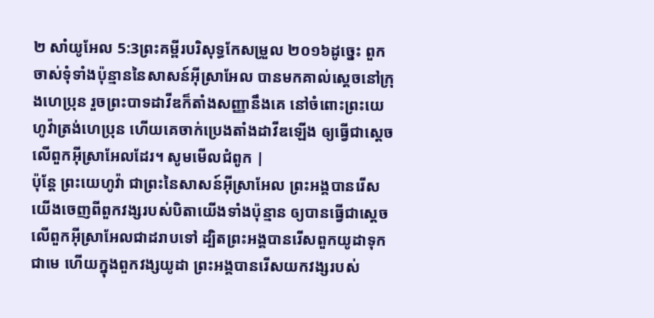២ សាំយូអែល 5:3ព្រះគម្ពីរបរិសុទ្ធកែសម្រួល ២០១៦ដូច្នេះ ពួកចាស់ទុំទាំងប៉ុន្មាននៃសាសន៍អ៊ីស្រាអែល បានមកគាល់ស្តេចនៅក្រុងហេប្រុន រួចព្រះបាទដាវីឌក៏តាំងសញ្ញានឹងគេ នៅចំពោះព្រះយេហូវ៉ាត្រង់ហេប្រុន ហើយគេចាក់ប្រេងតាំងដាវីឌឡើង ឲ្យធ្វើជាស្តេចលើពួកអ៊ីស្រាអែលដែរ។ សូមមើលជំពូក |
ប៉ុន្តែ ព្រះយេហូវ៉ា ជាព្រះនៃសាសន៍អ៊ីស្រាអែល ព្រះអង្គបានរើសយើងចេញពីពួកវង្សរបស់បិតាយើងទាំងប៉ុន្មាន ឲ្យបានធ្វើជាស្តេចលើពួកអ៊ីស្រាអែលជាដរាបទៅ ដ្បិតព្រះអង្គបានរើសពួកយូដាទុកជាមេ ហើយក្នុងពួកវង្សយូដា ព្រះអង្គបានរើសយកវង្សរបស់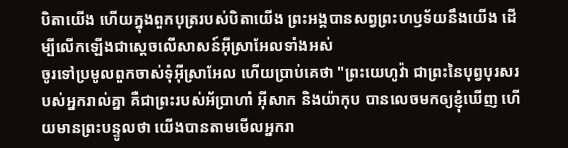បិតាយើង ហើយក្នុងពួកបុត្ររបស់បិតាយើង ព្រះអង្គបានសព្វព្រះហឫទ័យនឹងយើង ដើម្បីលើកឡើងជាស្តេចលើសាសន៍អ៊ីស្រាអែលទាំងអស់
ចូរទៅប្រមូលពួកចាស់ទុំអ៊ីស្រាអែល ហើយប្រាប់គេថា "ព្រះយេហូវ៉ា ជាព្រះនៃបុព្វបុរសរបស់អ្នករាល់គ្នា គឺជាព្រះរបស់អ័ប្រាហាំ អ៊ីសាក និងយ៉ាកុប បានលេចមកឲ្យខ្ញុំឃើញ ហើយមានព្រះបន្ទូលថា យើងបានតាមមើលអ្នករា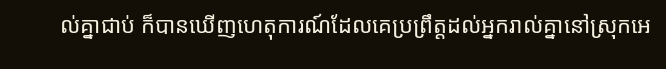ល់គ្នាជាប់ ក៏បានឃើញហេតុការណ៍ដែលគេប្រព្រឹត្តដល់អ្នករាល់គ្នានៅស្រុកអេ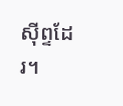ស៊ីព្ទដែរ។